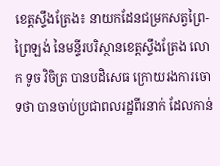ខេត្តស្ទឹងត្រែង៖ នាយកដែនជម្រកសត្វព្រៃ-ព្រៃឡង់ នៃមន្ទីរបរិស្ថានខេត្តស្ទឹងត្រែង លោក ទូច វិចិត្រ បានបដិសេធ ក្រោយរងការចោទថា បានចាប់ប្រជាពលរដ្ឋពីរនាក់ ដែលកាន់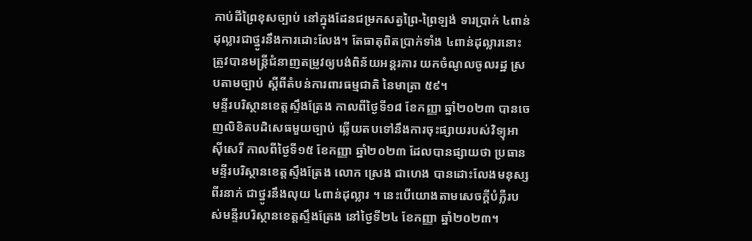កាប់ដីព្រៃខុសច្បាប់ នៅក្នុងដែនជម្រកសត្វព្រៃ-ព្រៃឡង់ ទារប្រាក់ ៤ពាន់ដុល្លារជាថ្នូរនឹងការដោះលែង។ តែធាតុពិតប្រាក់ទាំង ៤ពាន់ដុល្លារនោះ ត្រូវបានមន្ត្រីជំនាញតម្រូវឲ្យបង់ពិន័យអន្តរការ យកចំណូលចូលរដ្ឋ ស្របតាមច្បាប់ ស្តីពីតំបន់ការពារធម្មជាតិ នៃមាត្រា ៥៩។
មន្ទីរបរិស្ថានខេត្តស្ទឹងត្រែង កាលពីថ្ងៃទី១៨ ខែកញ្ញា ឆ្នាំ២០២៣ បានចេញលិខិតបដិសេធមួយច្បាប់ ឆ្លើយតបទៅនឹងការចុះផ្សាយរបស់វិទ្យុអាស៊ីសេរី កាលពីថ្ងៃទី១៥ ខែកញ្ញា ឆ្នាំ២០២៣ ដែលបានផ្សាយថា ប្រធានមន្ទីរបរិស្ថានខេត្តស្ទឹងត្រែង លោក ស្រេង ជាហេង បានដោះលែងមនុស្សពីរនាក់ ជាថ្នូរនឹងលុយ ៤ពាន់ដុល្លារ ។ នេះបើយោងតាមសេចក្ដីបំភ្លឺរបស់មន្ទីរបរិស្ថានខេត្តស្ទឹងត្រែង នៅថ្ងៃទី២៤ ខែកញ្ញា ឆ្នាំ២០២៣។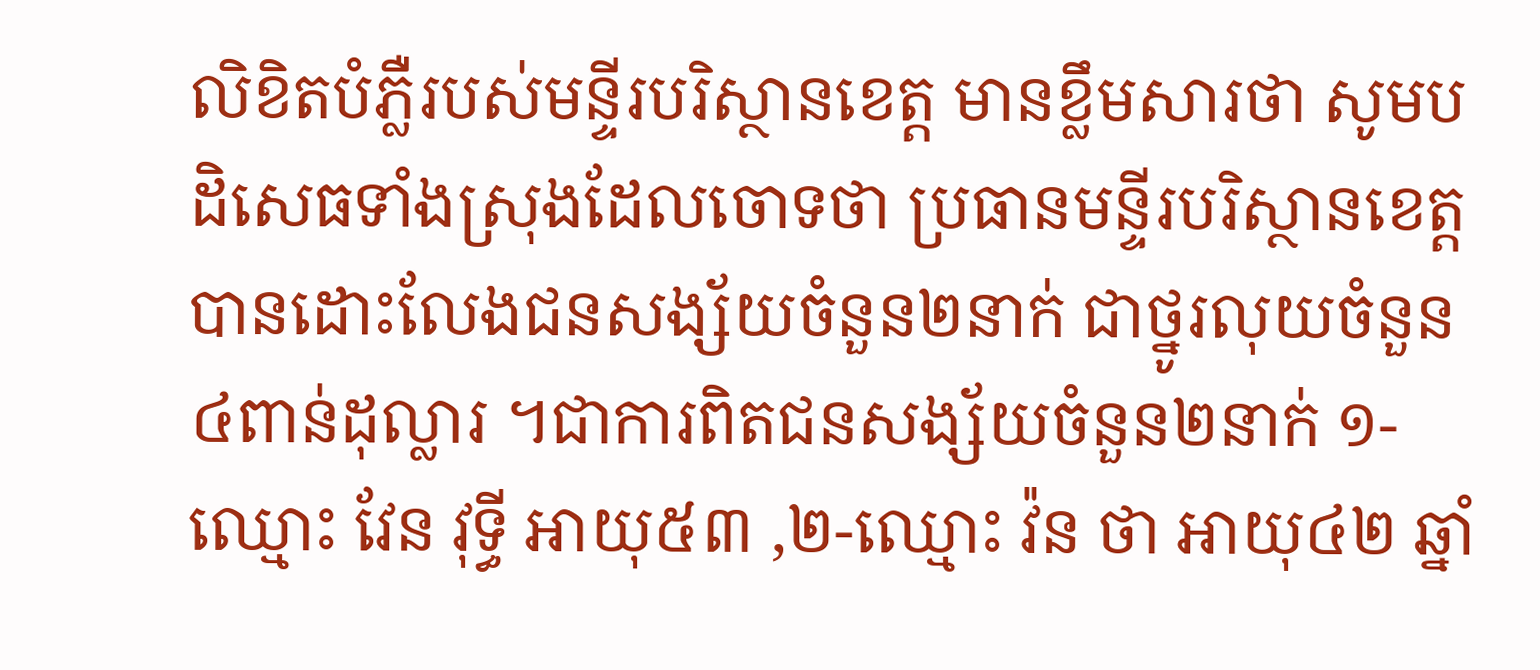លិខិតបំភ្លឺរបស់មន្ទីរបរិស្ថានខេត្ត មានខ្លឹមសារថា សូមបដិសេធទាំងស្រុងដែលចោទថា ប្រធានមន្ទីរបរិស្ថានខេត្ត បានដោះលែងជនសង្ស័យចំនួន២នាក់ ជាថ្នូរលុយចំនួន ៤ពាន់ដុល្លារ ។ជាការពិតជនសង្ស័យចំនួន២នាក់ ១-ឈ្មោះ វែន វុទ្ធី អាយុ៥៣ ,២-ឈ្មោះ វ៉ន ថា អាយុ៤២ ឆ្នាំ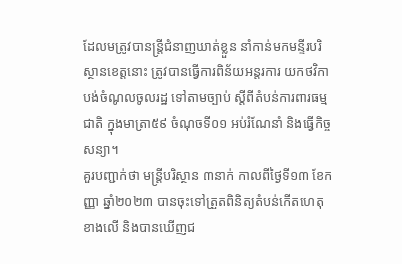ដែលមត្រូវបានន្ត្រីជំនាញឃាត់ខ្លួន នាំកាន់មកមន្ទីរបរិស្ថានខេត្តនោះ ត្រូវបានធ្វើការពិន័យអន្តរការ យកថវិកាបង់ចំណូលចូលរដ្ឋ ទៅតាមច្បាប់ ស្តីពីតំបន់ការពារធម្មជាតិ ក្នុងមាត្រា៥៩ ចំណុចទី០១ អប់រំណែនាំ និងធ្វើកិច្ចសន្យា។
គួរបញ្ជាក់ថា មន្ត្រីបរិស្ថាន ៣នាក់ កាលពីថ្ងៃទី១៣ ខែកញ្ញា ឆ្នាំ២០២៣ បានចុះទៅត្រួតពិនិត្យតំបន់កើតហេតុខាងលើ និងបានឃើញជ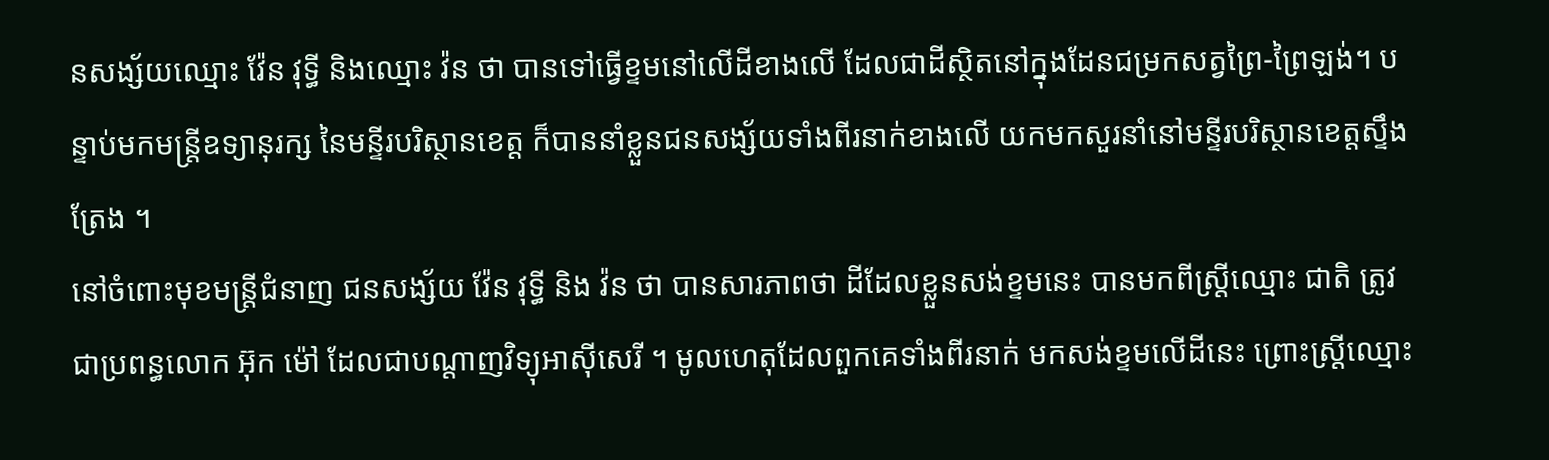នសង្ស័យឈ្មោះ វ៉ែន វុទ្ធី និងឈ្មោះ វ៉ន ថា បានទៅធ្វើខ្ទមនៅលើដីខាងលើ ដែលជាដីស្ថិតនៅក្នុងដែនជម្រកសត្វព្រៃ-ព្រៃឡង់។ បន្ទាប់មកមន្ត្រីឧទ្យានុរក្ស នៃមន្ទីរបរិស្ថានខេត្ត ក៏បាននាំខ្លួនជនសង្ស័យទាំងពីរនាក់ខាងលើ យកមកសួរនាំនៅមន្ទីរបរិស្ថានខេត្តស្ទឹងត្រែង ។
នៅចំពោះមុខមន្ត្រីជំនាញ ជនសង្ស័យ វ៉ែន វុទ្ធី និង វ៉ន ថា បានសារភាពថា ដីដែលខ្លួនសង់ខ្ទមនេះ បានមកពីស្ត្រីឈ្មោះ ជាតិ ត្រូវជាប្រពន្ធលោក អ៊ុក ម៉ៅ ដែលជាបណ្តាញវិទ្យុអាស៊ីសេរី ។ មូលហេតុដែលពួកគេទាំងពីរនាក់ មកសង់ខ្ទមលើដីនេះ ព្រោះស្ត្រីឈ្មោះ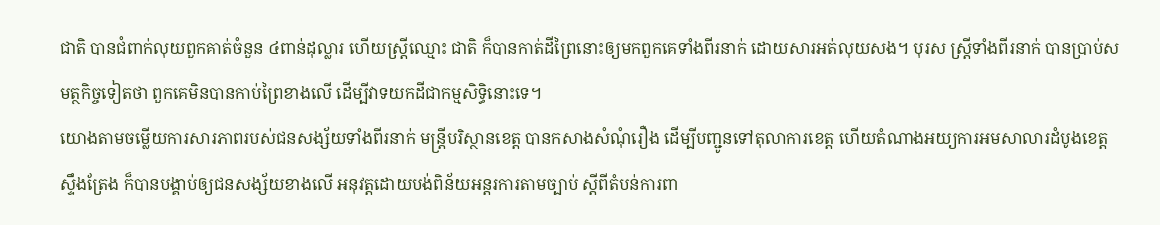ជាតិ បានជំពាក់លុយពួកគាត់ចំនួន ៤ពាន់ដុល្លារ ហើយស្ត្រីឈ្មោះ ជាតិ ក៏បានកាត់ដីព្រៃនោះឲ្យមកពួកគេទាំងពីរនាក់ ដោយសារអត់លុយសង។ បុរស ស្ត្រីទាំងពីរនាក់ បានប្រាប់សមត្ថកិច្ចទៀតថា ពួកគេមិនបានកាប់ព្រៃខាងលើ ដើម្បីវាទយកដីជាកម្មសិទ្ធិនោះទេ។
យោងតាមចម្លើយការសារភាពរបស់ជនសង្ស័យទាំងពីរនាក់ មន្ត្រីបរិស្ថានខេត្ត បានកសាងសំណុំរឿង ដើម្បីបញ្ជូនទៅតុលាការខេត្ត ហើយតំណាងអយ្យការអមសាលារដំបូងខេត្តស្ទឹងត្រែង ក៏បានបង្គាប់ឲ្យជនសង្ស័យខាងលើ អនុវត្តដោយបង់ពិន័យអន្តរការតាមច្បាប់ ស្តីពីតំបន់ការពា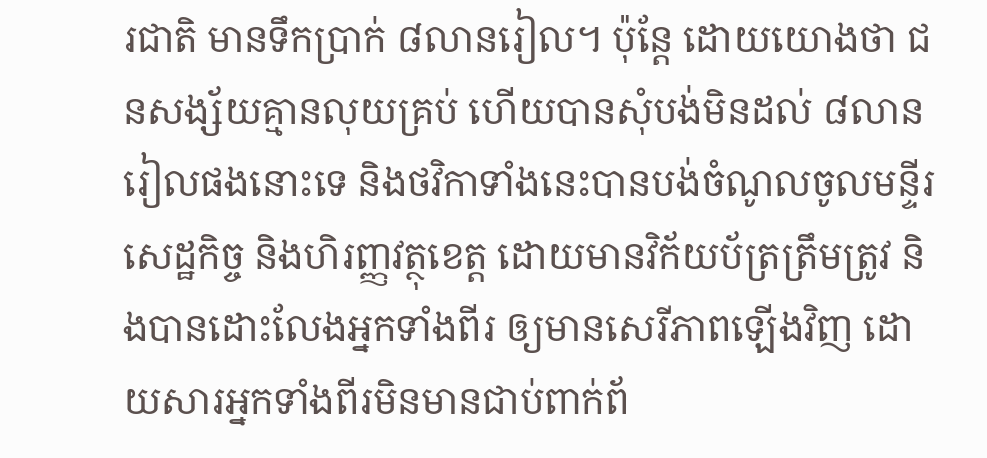រជាតិ មានទឹកប្រាក់ ៨លានរៀល។ ប៉ុន្តែ ដោយយោងថា ជនសង្ស័យគ្មានលុយគ្រប់ ហើយបានសុំបង់មិនដល់ ៨លានរៀលផងនោះទេ និងថវិកាទាំងនេះបានបង់ចំណូលចូលមន្ទីរសេដ្ឋកិច្ច និងហិរញ្ញវត្ថុខេត្ត ដោយមានវិក័យប័ត្រត្រឹមត្រូវ និងបានដោះលែងអ្នកទាំងពីរ ឲ្យមានសេរីភាពឡើងវិញ ដោយសារអ្នកទាំងពីរមិនមានជាប់ពាក់ព័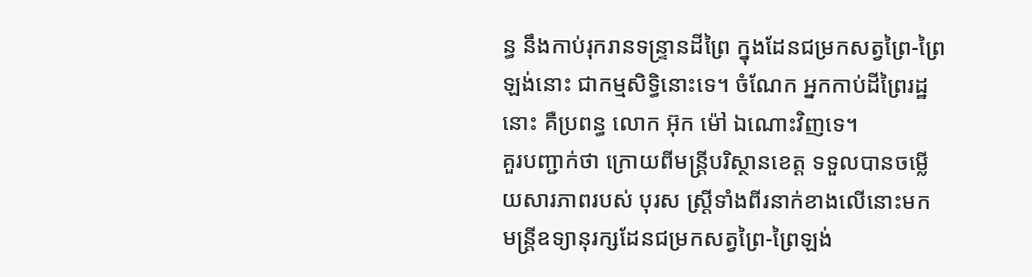ន្ធ នឹងកាប់រុករានទន្ទ្រានដីព្រៃ ក្នុងដែនជម្រកសត្វព្រៃ-ព្រៃឡង់នោះ ជាកម្មសិទ្ធិនោះទេ។ ចំណែក អ្នកកាប់ដីព្រៃរដ្ឋនោះ គឺប្រពន្ធ លោក អ៊ុក ម៉ៅ ឯណោះវិញទេ។
គួរបញ្ជាក់ថា ក្រោយពីមន្ត្រីបរិស្ថានខេត្ត ទទួលបានចម្លើយសារភាពរបស់ បុរស ស្ត្រីទាំងពីរនាក់ខាងលើនោះមក មន្ត្រីឧទ្យានុរក្សដែនជម្រកសត្វព្រៃ-ព្រៃឡង់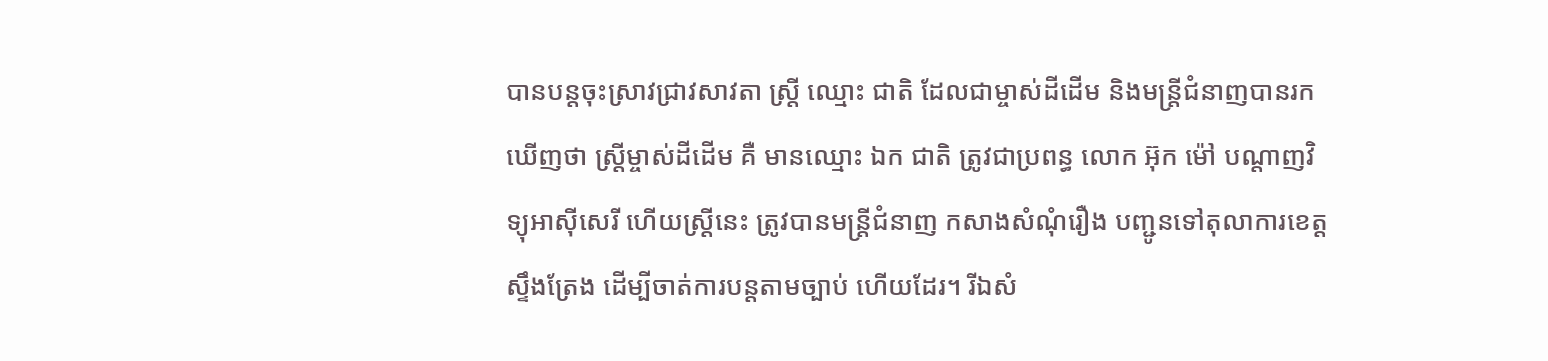បានបន្តចុះស្រាវជ្រាវសាវតា ស្ត្រី ឈ្មោះ ជាតិ ដែលជាម្ចាស់ដីដើម និងមន្ត្រីជំនាញបានរកឃើញថា ស្ត្រីម្ចាស់ដីដើម គឺ មានឈ្មោះ ឯក ជាតិ ត្រូវជាប្រពន្ធ លោក អ៊ុក ម៉ៅ បណ្តាញវិទ្យុអាស៊ីសេរី ហើយស្ត្រីនេះ ត្រូវបានមន្ត្រីជំនាញ កសាងសំណុំរឿង បញ្ជូនទៅតុលាការខេត្តស្ទឹងត្រែង ដើម្បីចាត់ការបន្តតាមច្បាប់ ហើយដែរ។ រីឯសំ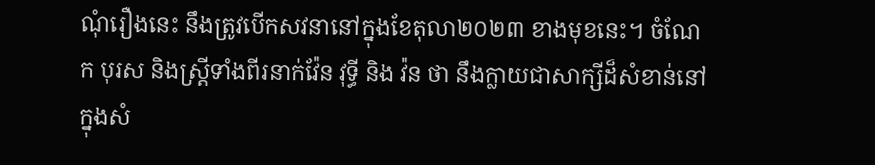ណុំរឿងនេះ នឹងត្រូវបើកសវនានៅក្នុងខែតុលា២០២៣ ខាងមុខនេះ។ ចំណែក បុរស និងស្ត្រីទាំងពីរនាក់វ៉ែន វុទ្ធី និង វ៉ន ថា នឹងក្លាយជាសាក្សីដ៏សំខាន់នៅក្នុងសំ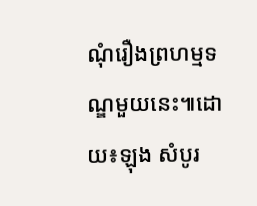ណុំរឿងព្រហម្មទណ្ឌមួយនេះ៕ដោយ៖ឡុង សំបូរ